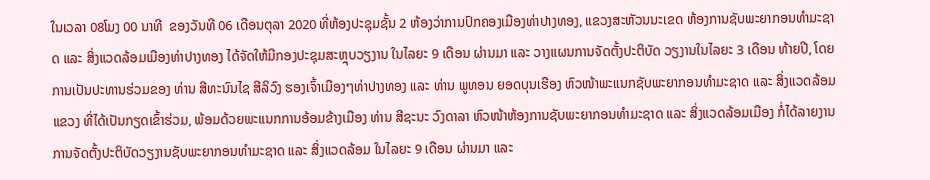ໃນເວລາ 08ໂມງ 00 ນາທີ  ຂອງວັນທີ 06 ເດືອນຕຸລາ 2020 ທີ່ຫ້ອງປະຊຸມຊັ້ນ 2 ຫ້ອງວ່າການປົກຄອງເມືອງທ່າປາງທອງ, ແຂວງສະຫັວນນະເຂດ ຫ້ອງການຊັບພະຍາກອນທໍາມະຊາດ ແລະ ສິ່ງແວດລ້ອມເມືອງທ່າປາງທອງ ໄດ້ຈັດໃຫ້ມີກອງປະຊຸມສະຫຼຸບວຽງານ ໃນໄລຍະ 9 ເດືອນ ຜ່ານມາ ແລະ ວາງແຜນການຈັດຕັ້ງປະຕິບັດ ວຽງານໃນໄລຍະ 3 ເດືອນ ທ້າຍປີ, ໂດຍການເປັນປະທານຮ່ວມຂອງ ທ່ານ ສີທະນົນໄຊ ສີລິວົງ ຮອງເຈົ້າເມືອງໆທ່າປາງທອງ ແລະ ທ່ານ ພູທອນ ຍອດບຸນເຮືອງ ຫົວໜ້າພະແນກຊັບພະຍາກອນທໍາມະຊາດ ແລະ ສິ່ງແວດລ້ອມແຂວງ ທີ່ໄດ້ເປັນກຽດເຂົ້າຮ່ວມ, ພ້ອມດ້ວຍພະແນກການອ້ອມຂ້າງເມືອງ ທ່ານ ສີຊະນະ ວົງດາລາ ຫົວໜ້າຫ້ອງການຊັບພະຍາກອນທໍາມະຊາດ ແລະ ສິ່ງແວດລ້ອມເມືອງ ກໍ່ໄດ້ລາຍງານການຈັດຕັ້ງປະຕິບັດວຽງານຊັບພະຍາກອນທໍາມະຊາດ ແລະ ສິ່ງແວດລ້ອມ ໃນໄລຍະ 9 ເດືອນ ຜ່ານມາ ແລະ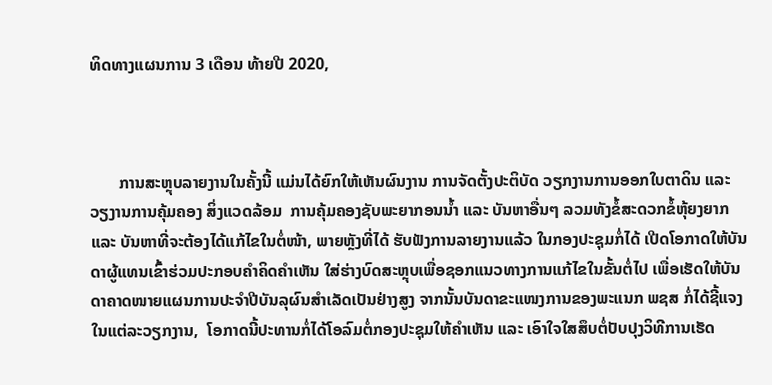ທິດທາງແຜນການ 3 ເດືອນ ທ້າຍປີ 2020,



       ການສະຫຼຸບລາຍງານໃນຄັ້ງນີ້ ແມ່ນໄດ້ຍົກໃຫ້ເຫັນຜົນງານ ການຈັດຕັ້ງປະຕິບັດ ວຽກງານການອອກໃບຕາດິນ ແລະ ວຽງານການຄຸ້ມຄອງ ສິ່ງແວດລ້ອມ  ການຄຸ້ມຄອງຊັບພະຍາກອນນໍ້າ ແລະ ບັນຫາອື່ນໆ ລວມທັງຂໍ້ສະດວກຂໍ້ຫຸ້ຍງຍາກ ແລະ ບັນຫາທີ່ຈະຕ້ອງໄດ້ແກ້ໄຂໃນຕໍ່ໜ້າ, ພາຍຫຼັງທີ່ໄດ້ ຮັບຟັງການລາຍງານແລ້ວ ໃນກອງປະຊຸມກໍ່ໄດ້ ເປີດໂອກາດໃຫ້ບັນດາຜູ້ແທນເຂົ້າຮ່ວມປະກອບຄໍາຄິດຄໍາເຫັນ ໃສ່ຮ່າງບົດສະຫຼຸບເພື່ອຊອກແນວທາງການແກ້ໄຂໃນຂັ້ນຕໍ່ໄປ ເພື່ອເຮັດໃຫ້ບັນດາຄາດໜາຍແຜນການປະຈໍາປີບັນລຸຜົນສໍາເລັດເປັນຢ່າງສູງ ຈາກນັ້ນບັນດາຂະແໜງການຂອງພະແນກ ພຊສ ກໍ່ໄດ້ຊີ້ແຈງໃນແຕ່ລະວຽກງານ,  ໂອກາດນີ້ປະທານກໍ່ໄດ້ໂອລົມຕໍ່ກອງປະຊຸມໃຫ້ຄຳເຫັນ ແລະ ເອົາໃຈໃສສຶບຕໍ່ປັບປຸງວິທີການເຮັດ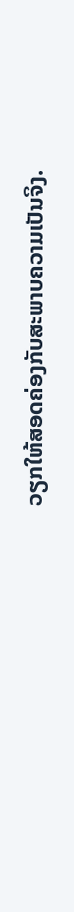ວຽກໃຫ້ສອດຄ່ອງກັບສະພາບຄວາມເປັນຈິງ.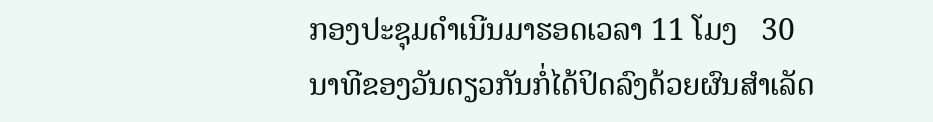ກອງປະຊຸມດຳເນີນມາຮອດເວລາ 11 ໂມງ   30 ນາທີຂອງວັນດຽວກັນກໍ່ໄດ້ປິດລົງດ້ວຍຜົນສໍາເລັດ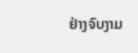ຢ່າງຈົບງາມ